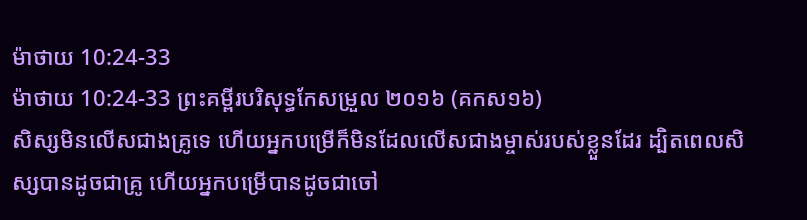ម៉ាថាយ 10:24-33
ម៉ាថាយ 10:24-33 ព្រះគម្ពីរបរិសុទ្ធកែសម្រួល ២០១៦ (គកស១៦)
សិស្សមិនលើសជាងគ្រូទេ ហើយអ្នកបម្រើក៏មិនដែលលើសជាងម្ចាស់របស់ខ្លួនដែរ ដ្បិតពេលសិស្សបានដូចជាគ្រូ ហើយអ្នកបម្រើបានដូចជាចៅ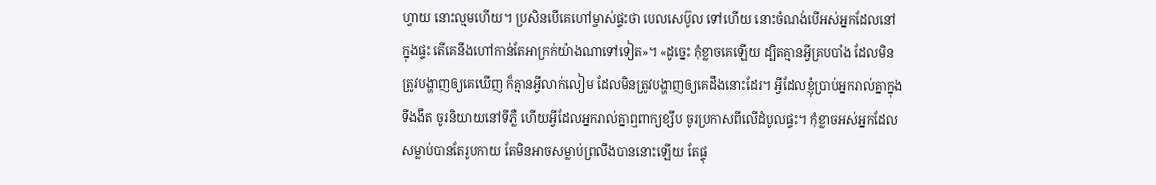ហ្វាយ នោះល្មមហើយ។ ប្រសិនបើគេហៅម្ចាស់ផ្ទះថា បេលសេប៊ូល ទៅហើយ នោះចំណង់បើអស់អ្នកដែលនៅក្នុងផ្ទះ តើគេនឹងហៅកាន់តែអាក្រក់យ៉ាងណាទៅទៀត»។ «ដូច្នេះ កុំខ្លាចគេឡើយ ដ្បិតគ្មានអ្វីគ្របបាំង ដែលមិនត្រូវបង្ហាញឲ្យគេឃើញ ក៏គ្មានអ្វីលាក់លៀម ដែលមិនត្រូវបង្ហាញឲ្យគេដឹងនោះដែរ។ អ្វីដែលខ្ញុំប្រាប់អ្នករាល់គ្នាក្នុងទីងងឹត ចូរនិយាយនៅទីភ្លឺ ហើយអ្វីដែលអ្នករាល់គ្នាឮពាក្យខ្សឹប ចូរប្រកាសពីលើដំបូលផ្ទះ។ កុំខ្លាចអស់អ្នកដែលសម្លាប់បានតែរូបកាយ តែមិនអាចសម្លាប់ព្រលឹងបាននោះឡើយ តែផ្ទុ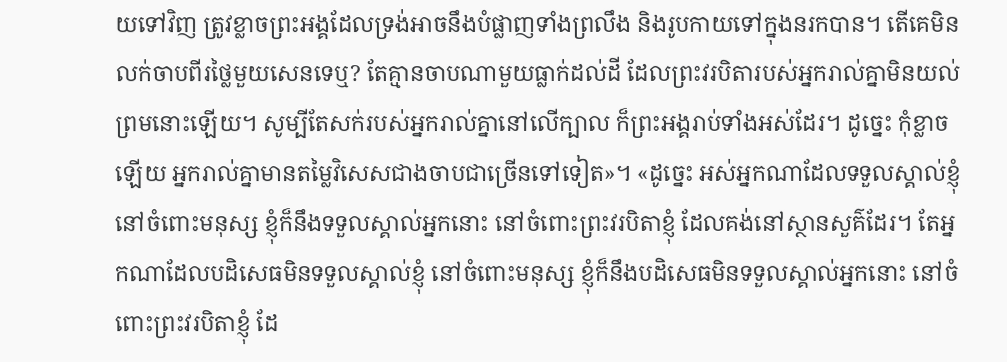យទៅវិញ ត្រូវខ្លាចព្រះអង្គដែលទ្រង់អាចនឹងបំផ្លាញទាំងព្រលឹង និងរូបកាយទៅក្នុងនរកបាន។ តើគេមិនលក់ចាបពីរថ្លៃមួយសេនទេឬ? តែគ្មានចាបណាមួយធ្លាក់ដល់ដី ដែលព្រះវរបិតារបស់អ្នករាល់គ្នាមិនយល់ព្រមនោះឡើយ។ សូម្បីតែសក់របស់អ្នករាល់គ្នានៅលើក្បាល ក៏ព្រះអង្គរាប់ទាំងអស់ដែរ។ ដូច្នេះ កុំខ្លាចឡើយ អ្នករាល់គ្នាមានតម្លៃវិសេសជាងចាបជាច្រើនទៅទៀត»។ «ដូច្នេះ អស់អ្នកណាដែលទទួលស្គាល់ខ្ញុំ នៅចំពោះមនុស្ស ខ្ញុំក៏នឹងទទួលស្គាល់អ្នកនោះ នៅចំពោះព្រះវរបិតាខ្ញុំ ដែលគង់នៅស្ថានសួគ៌ដែរ។ តែអ្នកណាដែលបដិសេធមិនទទួលស្គាល់ខ្ញុំ នៅចំពោះមនុស្ស ខ្ញុំក៏នឹងបដិសេធមិនទទួលស្គាល់អ្នកនោះ នៅចំពោះព្រះវរបិតាខ្ញុំ ដែ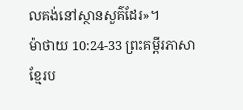លគង់នៅស្ថានសួគ៌ដែរ»។
ម៉ាថាយ 10:24-33 ព្រះគម្ពីរភាសាខ្មែរប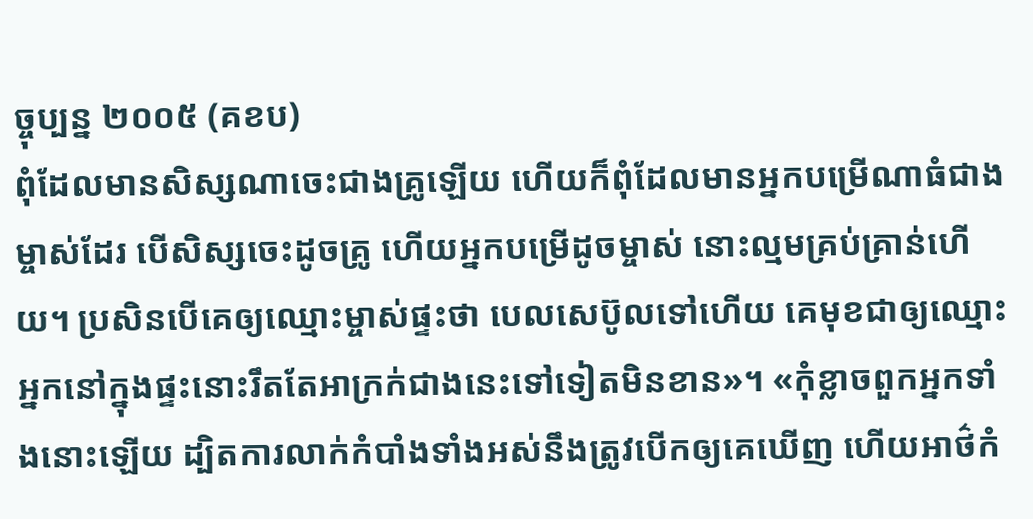ច្ចុប្បន្ន ២០០៥ (គខប)
ពុំដែលមានសិស្សណាចេះជាងគ្រូឡើយ ហើយក៏ពុំដែលមានអ្នកបម្រើណាធំជាងម្ចាស់ដែរ បើសិស្សចេះដូចគ្រូ ហើយអ្នកបម្រើដូចម្ចាស់ នោះល្មមគ្រប់គ្រាន់ហើយ។ ប្រសិនបើគេឲ្យឈ្មោះម្ចាស់ផ្ទះថា បេលសេប៊ូលទៅហើយ គេមុខជាឲ្យឈ្មោះអ្នកនៅក្នុងផ្ទះនោះរឹតតែអាក្រក់ជាងនេះទៅទៀតមិនខាន»។ «កុំខ្លាចពួកអ្នកទាំងនោះឡើយ ដ្បិតការលាក់កំបាំងទាំងអស់នឹងត្រូវបើកឲ្យគេឃើញ ហើយអាថ៌កំ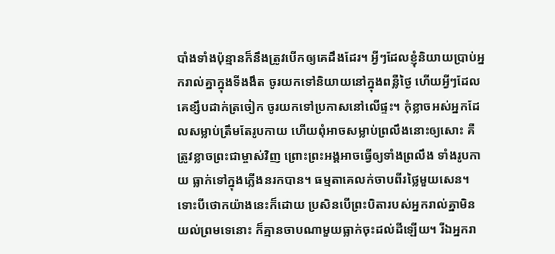បាំងទាំងប៉ុន្មានក៏នឹងត្រូវបើកឲ្យគេដឹងដែរ។ អ្វីៗដែលខ្ញុំនិយាយប្រាប់អ្នករាល់គ្នាក្នុងទីងងឹត ចូរយកទៅនិយាយនៅក្នុងពន្លឺថ្ងៃ ហើយអ្វីៗដែលគេខ្សឹបដាក់ត្រចៀក ចូរយកទៅប្រកាសនៅលើផ្ទះ។ កុំខ្លាចអស់អ្នកដែលសម្លាប់ត្រឹមតែរូបកាយ ហើយពុំអាចសម្លាប់ព្រលឹងនោះឲ្យសោះ គឺត្រូវខ្លាចព្រះជាម្ចាស់វិញ ព្រោះព្រះអង្គអាចធ្វើឲ្យទាំងព្រលឹង ទាំងរូបកាយ ធ្លាក់ទៅក្នុងភ្លើងនរកបាន។ ធម្មតាគេលក់ចាបពីរថ្លៃមួយសេន។ ទោះបីថោកយ៉ាងនេះក៏ដោយ ប្រសិនបើព្រះបិតារបស់អ្នករាល់គ្នាមិនយល់ព្រមទេនោះ ក៏គ្មានចាបណាមួយធ្លាក់ចុះដល់ដីឡើយ។ រីឯអ្នករា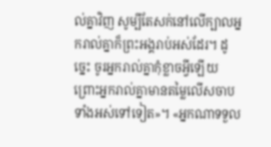ល់គ្នាវិញ សូម្បីតែសក់នៅលើក្បាលអ្នករាល់គ្នាក៏ព្រះអង្គរាប់អស់ដែរ។ ដូច្នេះ ចូរអ្នករាល់គ្នាកុំខ្លាចអ្វីឡើយ ព្រោះអ្នករាល់គ្នាមានតម្លៃលើសចាបទាំងអស់ទៅទៀត»។ «អ្នកណាទទួល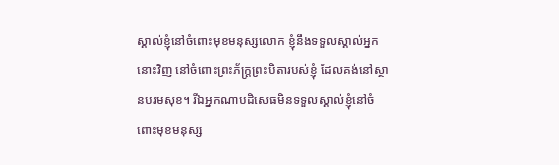ស្គាល់ខ្ញុំនៅចំពោះមុខមនុស្សលោក ខ្ញុំនឹងទទួលស្គាល់អ្នកនោះវិញ នៅចំពោះព្រះភ័ក្ត្រព្រះបិតារបស់ខ្ញុំ ដែលគង់នៅស្ថានបរមសុខ។ រីឯអ្នកណាបដិសេធមិនទទួលស្គាល់ខ្ញុំនៅចំពោះមុខមនុស្ស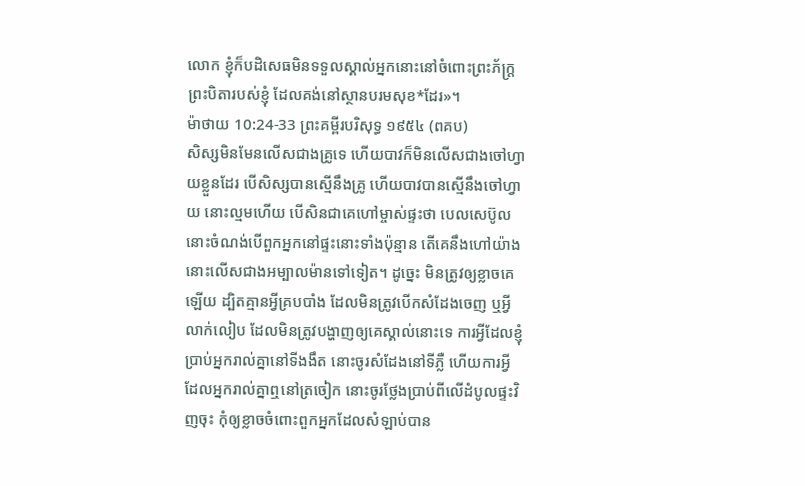លោក ខ្ញុំក៏បដិសេធមិនទទួលស្គាល់អ្នកនោះនៅចំពោះព្រះភ័ក្ត្រព្រះបិតារបស់ខ្ញុំ ដែលគង់នៅស្ថានបរមសុខ*ដែរ»។
ម៉ាថាយ 10:24-33 ព្រះគម្ពីរបរិសុទ្ធ ១៩៥៤ (ពគប)
សិស្សមិនមែនលើសជាងគ្រូទេ ហើយបាវក៏មិនលើសជាងចៅហ្វាយខ្លួនដែរ បើសិស្សបានស្មើនឹងគ្រូ ហើយបាវបានស្មើនឹងចៅហ្វាយ នោះល្មមហើយ បើសិនជាគេហៅម្ចាស់ផ្ទះថា បេលសេប៊ូល នោះចំណង់បើពួកអ្នកនៅផ្ទះនោះទាំងប៉ុន្មាន តើគេនឹងហៅយ៉ាងនោះលើសជាងអម្បាលម៉ានទៅទៀត។ ដូច្នេះ មិនត្រូវឲ្យខ្លាចគេឡើយ ដ្បិតគ្មានអ្វីគ្របបាំង ដែលមិនត្រូវបើកសំដែងចេញ ឬអ្វីលាក់លៀប ដែលមិនត្រូវបង្ហាញឲ្យគេស្គាល់នោះទេ ការអ្វីដែលខ្ញុំប្រាប់អ្នករាល់គ្នានៅទីងងឹត នោះចូរសំដែងនៅទីភ្លឺ ហើយការអ្វី ដែលអ្នករាល់គ្នាឮនៅត្រចៀក នោះចូរថ្លែងប្រាប់ពីលើដំបូលផ្ទះវិញចុះ កុំឲ្យខ្លាចចំពោះពួកអ្នកដែលសំឡាប់បាន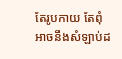តែរូបកាយ តែពុំអាចនឹងសំឡាប់ដ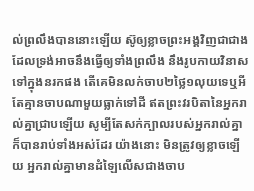ល់ព្រលឹងបាននោះឡើយ ស៊ូឲ្យខ្លាចព្រះអង្គវិញជាជាង ដែលទ្រង់អាចនឹងធ្វើឲ្យទាំងព្រលឹង នឹងរូបកាយវិនាសទៅក្នុងនរកផង តើគេមិនលក់ចាប២ថ្លៃ១លុយទេឬអី តែគ្មានចាបណាមួយធ្លាក់ទៅដី ឥតព្រះវរបិតានៃអ្នករាល់គ្នាជ្រាបឡើយ សូម្បីតែសក់ក្បាលរបស់អ្នករាល់គ្នា ក៏បានរាប់ទាំងអស់ដែរ យ៉ាងនោះ មិនត្រូវឲ្យខ្លាចឡើយ អ្នករាល់គ្នាមានដំឡៃលើសជាងចាប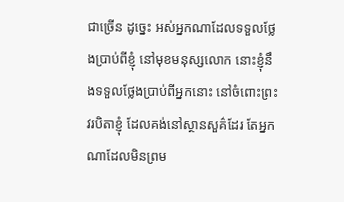ជាច្រើន ដូច្នេះ អស់អ្នកណាដែលទទួលថ្លែងប្រាប់ពីខ្ញុំ នៅមុខមនុស្សលោក នោះខ្ញុំនឹងទទួលថ្លែងប្រាប់ពីអ្នកនោះ នៅចំពោះព្រះវរបិតាខ្ញុំ ដែលគង់នៅស្ថានសួគ៌ដែរ តែអ្នកណាដែលមិនព្រម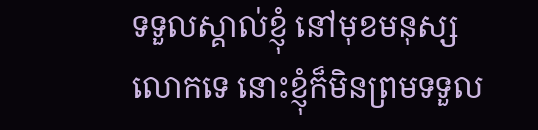ទទួលស្គាល់ខ្ញុំ នៅមុខមនុស្សលោកទេ នោះខ្ញុំក៏មិនព្រមទទួល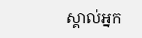ស្គាល់អ្នក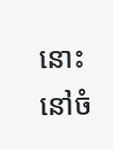នោះ នៅចំ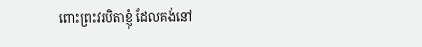ពោះព្រះវរបិតាខ្ញុំ ដែលគង់នៅ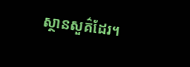ស្ថានសួគ៌ដែរ។